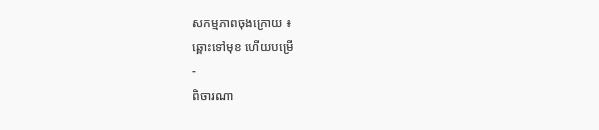សកម្មភាពចុងក្រោយ ៖
ឆ្ពោះទៅមុខ ហើយបម្រើ
-
ពិចារណា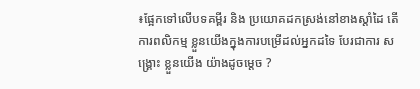៖ផ្អែកទៅលើបទគម្ពីរ និង ប្រយោគដកស្រង់នៅខាងស្ដាំដៃ តើ ការពលិកម្ម ខ្លួនយើងក្នុងការបម្រើដល់អ្នកដទៃ បែរជាការ សង្រ្គោះ ខ្លួនយើង យ៉ាងដូចម្តេច ?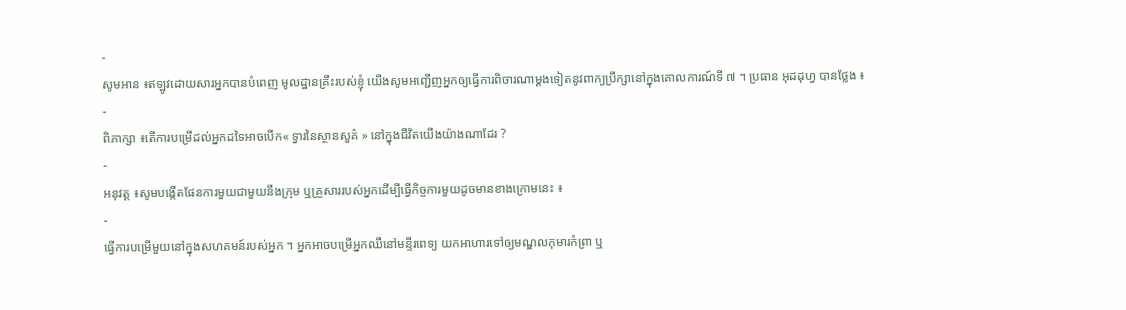-
សូមអាន ៖ឥឡូវដោយសារអ្នកបានបំពេញ មូលដ្ឋានគ្រឹះរបស់ខ្ញុំ យើងសូមអញ្ជើញអ្នកឲ្យធ្វើការពិចារណាម្តងទៀតនូវពាក្យប្រឹក្សានៅក្នុងគោលការណ៍ទី ៧ ។ ប្រធាន អុដដុហ្វ បានថ្លែង ៖
-
ពិភាក្សា ៖តើការបម្រើដល់អ្នកដទៃអាចបើក« ទ្វារនៃស្ថានសួគ៌ » នៅក្នុងជីវិតយើងយ៉ាងណាដែរ ?
-
អនុវត្ត ៖សូមបង្កើតផែនការមួយជាមួយនឹងក្រុម ឬគ្រួសាររបស់អ្នកដើម្បីធ្វើកិច្ចការមួយដូចមានខាងក្រោមនេះ ៖
-
ធ្វើការបម្រើមួយនៅក្នុងសហគមន៍របស់អ្នក ។ អ្នកអាចបម្រើអ្នកឈឺនៅមន្ទីរពេទ្យ យកអាហារទៅឲ្យមណ្ឌលកុមារកំព្រា ឬ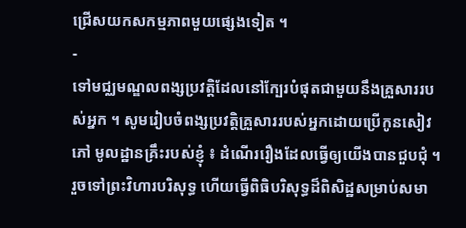ជ្រើសយកសកម្មភាពមួយផ្សេងទៀត ។
-
ទៅមជ្ឈមណ្ឌលពង្សប្រវត្តិដែលនៅក្បែរបំផុតជាមួយនឹងគ្រួសាររបស់អ្នក ។ សូមរៀបចំពង្សប្រវត្តិគ្រួសាររបស់អ្នកដោយប្រើកូនសៀវភៅ មូលដ្ឋានគ្រឹះរបស់ខ្ញុំ ៖ ដំណើររឿងដែលធ្វើឲ្យយើងបានជួបជុំ ។ រួចទៅព្រះវិហារបរិសុទ្ធ ហើយធ្វើពិធិបរិសុទ្ធដ៏ពិសិដ្ឋសម្រាប់សមា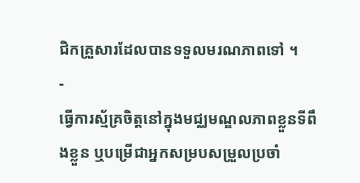ជិកគ្រួសារដែលបានទទួលមរណភាពទៅ ។
-
ធ្វើការស្ម័គ្រចិត្តនៅក្នុងមជ្ឈមណ្ឌលភាពខ្លួនទីពឹងខ្លួន ឬបម្រើជាអ្នកសម្របសម្រួលប្រចាំ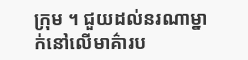ក្រុម ។ ជួយដល់នរណាម្នាក់នៅលើមាគ៌ារប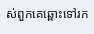ស់ពួកគេឆ្ពោះទៅរក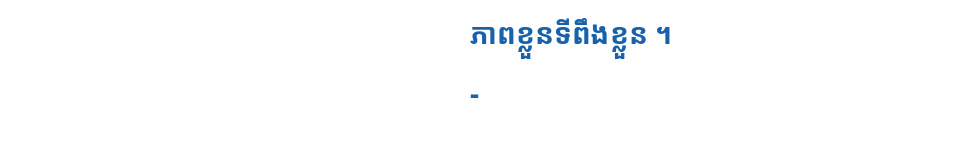ភាពខ្លួនទីពឹងខ្លួន ។
-